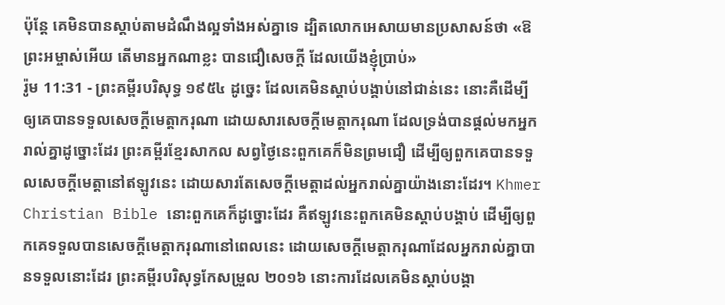ប៉ុន្តែ គេមិនបានស្តាប់តាមដំណឹងល្អទាំងអស់គ្នាទេ ដ្បិតលោកអេសាយមានប្រសាសន៍ថា «ឱព្រះអម្ចាស់អើយ តើមានអ្នកណាខ្លះ បានជឿសេចក្ដី ដែលយើងខ្ញុំប្រាប់»
រ៉ូម 11:31 - ព្រះគម្ពីរបរិសុទ្ធ ១៩៥៤ ដូច្នេះ ដែលគេមិនស្តាប់បង្គាប់នៅជាន់នេះ នោះគឺដើម្បីឲ្យគេបានទទួលសេចក្ដីមេត្តាករុណា ដោយសារសេចក្ដីមេត្តាករុណា ដែលទ្រង់បានផ្តល់មកអ្នករាល់គ្នាដូច្នោះដែរ ព្រះគម្ពីរខ្មែរសាកល សព្វថ្ងៃនេះពួកគេក៏មិនព្រមជឿ ដើម្បីឲ្យពួកគេបានទទួលសេចក្ដីមេត្តានៅឥឡូវនេះ ដោយសារតែសេចក្ដីមេត្តាដល់អ្នករាល់គ្នាយ៉ាងនោះដែរ។ Khmer Christian Bible នោះពួកគេក៏ដូច្នោះដែរ គឺឥឡូវនេះពួកគេមិនស្ដាប់បង្គាប់ ដើម្បីឲ្យពួកគេទទួលបានសេចក្ដីមេត្តាករុណានៅពេលនេះ ដោយសេចក្ដីមេត្ដាករុណាដែលអ្នករាល់គ្នាបានទទួលនោះដែរ ព្រះគម្ពីរបរិសុទ្ធកែសម្រួល ២០១៦ នោះការដែលគេមិនស្តាប់បង្គា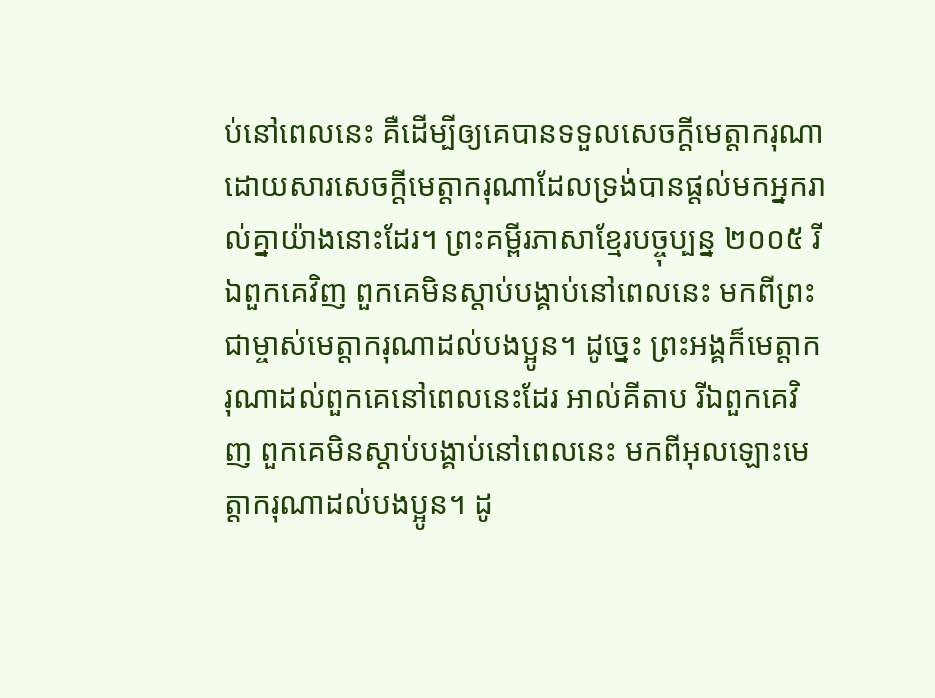ប់នៅពេលនេះ គឺដើម្បីឲ្យគេបានទទួលសេចក្តីមេត្តាករុណា ដោយសារសេចក្តីមេត្តាករុណាដែលទ្រង់បានផ្តល់មកអ្នករាល់គ្នាយ៉ាងនោះដែរ។ ព្រះគម្ពីរភាសាខ្មែរបច្ចុប្បន្ន ២០០៥ រីឯពួកគេវិញ ពួកគេមិនស្ដាប់បង្គាប់នៅពេលនេះ មកពីព្រះជាម្ចាស់មេត្តាករុណាដល់បងប្អូន។ ដូច្នេះ ព្រះអង្គក៏មេត្តាករុណាដល់ពួកគេនៅពេលនេះដែរ អាល់គីតាប រីឯពួកគេវិញ ពួកគេមិនស្ដាប់បង្គាប់នៅពេលនេះ មកពីអុលឡោះមេត្ដាករុណាដល់បងប្អូន។ ដូ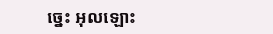ច្នេះ អុលឡោះ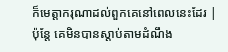ក៏មេត្ដាករុណាដល់ពួកគេនៅពេលនេះដែរ |
ប៉ុន្តែ គេមិនបានស្តាប់តាមដំណឹង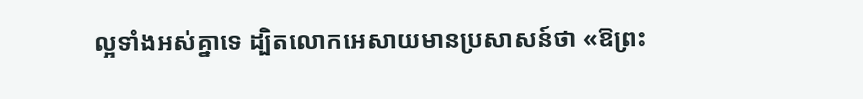ល្អទាំងអស់គ្នាទេ ដ្បិតលោកអេសាយមានប្រសាសន៍ថា «ឱព្រះ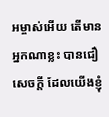អម្ចាស់អើយ តើមានអ្នកណាខ្លះ បានជឿសេចក្ដី ដែលយើងខ្ញុំ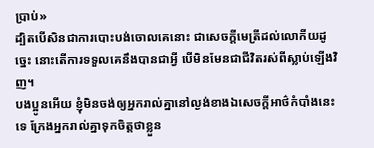ប្រាប់»
ដ្បិតបើសិនជាការបោះបង់ចោលគេនោះ ជាសេចក្ដីមេត្រីដល់លោកីយដូច្នេះ នោះតើការទទួលគេនឹងបានជាអ្វី បើមិនមែនជាជីវិតរស់ពីស្លាប់ឡើងវិញ។
បងប្អូនអើយ ខ្ញុំមិនចង់ឲ្យអ្នករាល់គ្នានៅល្ងង់ខាងឯសេចក្ដីអាថ៌កំបាំងនេះទេ ក្រែងអ្នករាល់គ្នាទុកចិត្តថាខ្លួន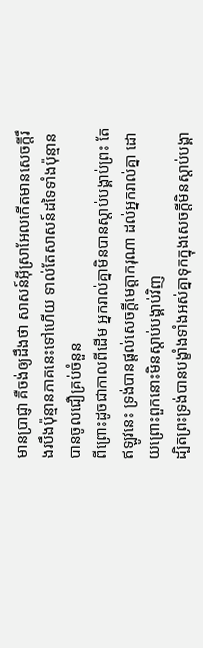មានប្រាជ្ញា គឺចង់ឲ្យដឹងថា សាសន៍អ៊ីស្រាអែលកើតមានសេចក្ដីរឹងរបឹងប៉ុន្មានភាគនេះទៅហើយ ទាល់តែសាសន៍ដទៃទាំងប៉ុន្មានបានចូលជឿគ្រប់ចំនួន
ពីព្រោះដូចជាកាលពីដើម អ្នករាល់គ្នាមិនបានស្តាប់បង្គាប់ព្រះ តែឥឡូវនេះ ទ្រង់បានផ្តល់សេចក្ដីមេត្តាករុណា ដល់អ្នករាល់គ្នា ដោយព្រោះពួកនោះមិនស្តាប់បង្គាប់វិញ
ដ្បិតព្រះទ្រង់បានបង្ខាំងទាំងអស់គ្នាទុកក្នុងសេចក្ដីមិនស្តាប់បង្គា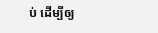ប់ ដើម្បីឲ្យ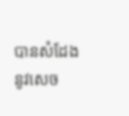បានសំដែងនូវសេច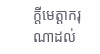ក្ដីមេត្តាករុណាដល់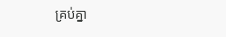គ្រប់គ្នា